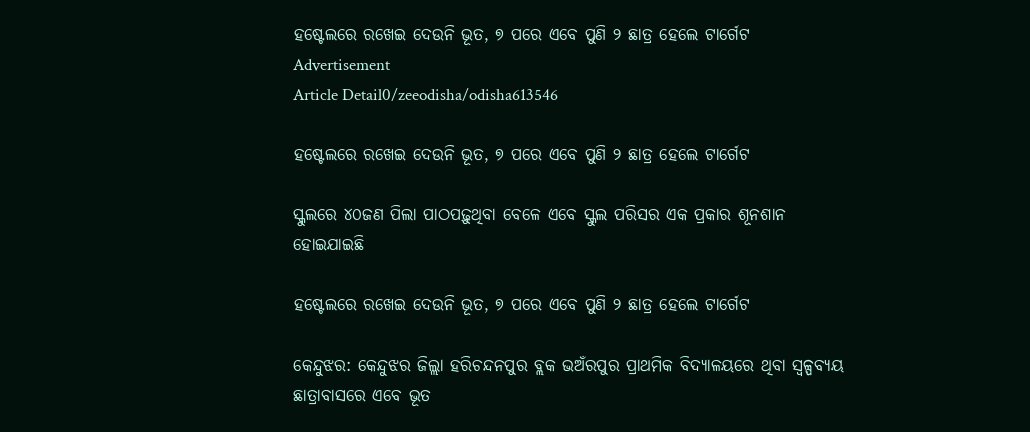ହଷ୍ଟେଲରେ ରଖେଇ ଦେଉନି ଭୂତ, ୭ ପରେ ଏବେ ପୁଣି ୨ ଛାତ୍ର ହେଲେ ଟାର୍ଗେଟ
Advertisement
Article Detail0/zeeodisha/odisha613546

ହଷ୍ଟେଲରେ ରଖେଇ ଦେଉନି ଭୂତ, ୭ ପରେ ଏବେ ପୁଣି ୨ ଛାତ୍ର ହେଲେ ଟାର୍ଗେଟ

ସ୍କୁଲରେ ୪୦ଜଣ ପିଲା ପାଠପଢ଼ୁଥିବା ବେଳେ ଏବେ ସ୍କୁଲ ପରିସର ଏକ ପ୍ରକାର ଶୂନଶାନ ହୋଇଯାଇଛି

ହଷ୍ଟେଲରେ ରଖେଇ ଦେଉନି ଭୂତ, ୭ ପରେ ଏବେ ପୁଣି ୨ ଛାତ୍ର ହେଲେ ଟାର୍ଗେଟ

କେନ୍ଦୁଝର: କେନ୍ଦୁଝର ଜିଲ୍ଲା ହରିଚନ୍ଦନପୁର ବ୍ଲକ ଭଅଁରପୁର ପ୍ରାଥମିକ ବିଦ୍ୟାଳୟରେ ଥିବା ସ୍ୱଳ୍ପବ୍ୟୟ ଛାତ୍ରାବାସରେ ଏବେ ଭୂତ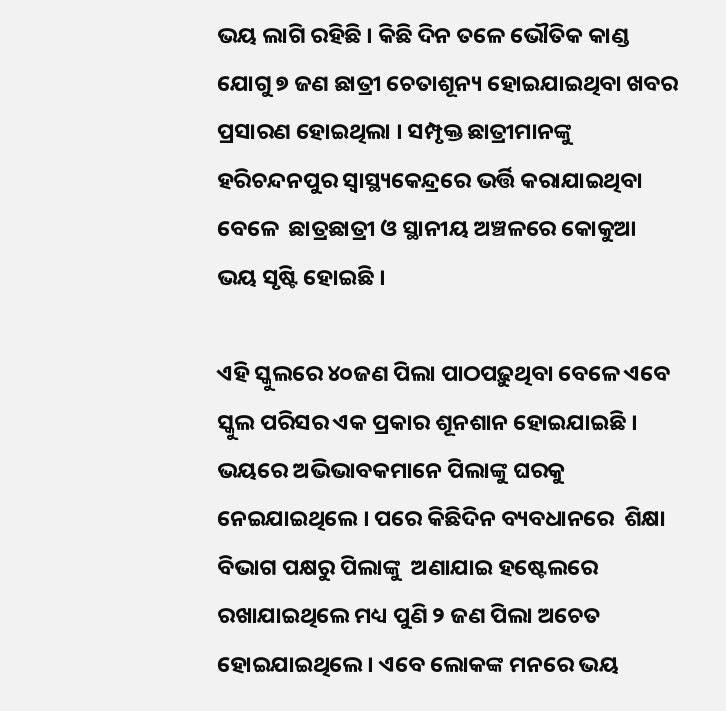ଭୟ ଲାଗି ରହିଛି । କିଛି ଦିନ ତଳେ ଭୌତିକ କାଣ୍ଡ ଯୋଗୁ ୭ ଜଣ ଛାତ୍ରୀ ଚେତାଶୂନ୍ୟ ହୋଇଯାଇଥିବା ଖବର ପ୍ରସାରଣ ହୋଇଥିଲା । ସମ୍ପୃକ୍ତ ଛାତ୍ରୀମାନଙ୍କୁ  ହରିଚନ୍ଦନପୁର ସ୍ବାସ୍ଥ୍ୟକେନ୍ଦ୍ରରେ ଭର୍ତ୍ତି କରାଯାଇଥିବା ବେଳେ  ଛାତ୍ରଛାତ୍ରୀ ଓ ସ୍ଥାନୀୟ ଅଞ୍ଚଳରେ କୋକୁଆ ଭୟ ସୃଷ୍ଟି ହୋଇଛି ।

ଏହି ସ୍କୁଲରେ ୪୦ଜଣ ପିଲା ପାଠପଢ଼ୁଥିବା ବେଳେ ଏବେ ସ୍କୁଲ ପରିସର ଏକ ପ୍ରକାର ଶୂନଶାନ ହୋଇଯାଇଛି । ଭୟରେ ଅଭିଭାବକମାନେ ପିଲାଙ୍କୁ ଘରକୁ ନେଇଯାଇଥିଲେ । ପରେ କିଛିଦିନ ବ୍ୟବଧାନରେ  ଶିକ୍ଷା ବିଭାଗ ପକ୍ଷରୁ ପିଲାଙ୍କୁ  ଅଣାଯାଇ ହଷ୍ଟେଲରେ ରଖାଯାଇଥିଲେ ମଧ୍ୟ ପୁଣି ୨ ଜଣ ପିଲା ଅଚେତ ହୋଇଯାଇଥିଲେ । ଏବେ ଲୋକଙ୍କ ମନରେ ଭୟ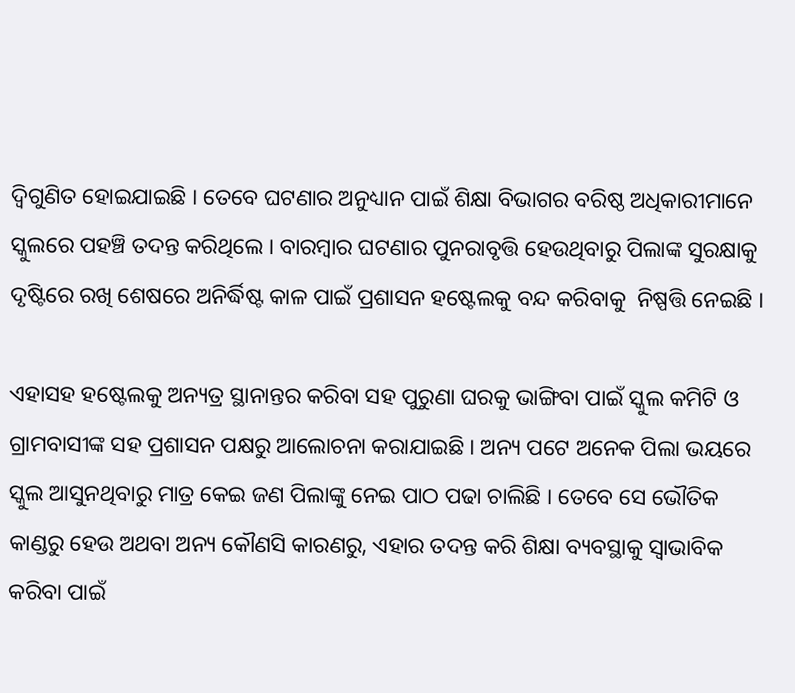ଦ୍ୱିଗୁଣିତ ହୋଇଯାଇଛି । ତେବେ ଘଟଣାର ଅନୁଧ୍ୟାନ ପାଇଁ ଶିକ୍ଷା ବିଭାଗର ବରିଷ୍ଠ ଅଧିକାରୀମାନେ ସ୍କୁଲରେ ପହଞ୍ଚି ତଦନ୍ତ କରିଥିଲେ । ବାରମ୍ବାର ଘଟଣାର ପୁନରାବୃତ୍ତି ହେଉଥିବାରୁ ପିଲାଙ୍କ ସୁରକ୍ଷାକୁ ଦୃଷ୍ଟିରେ ରଖି ଶେଷରେ ଅନିର୍ଦ୍ଧିଷ୍ଟ କାଳ ପାଇଁ ପ୍ରଶାସନ ହଷ୍ଟେଲକୁ ବନ୍ଦ କରିବାକୁ  ନିଷ୍ପତ୍ତି ନେଇଛି ।

ଏହାସହ ହଷ୍ଟେଲକୁ ଅନ୍ୟତ୍ର ସ୍ଥାନାନ୍ତର କରିବା ସହ ପୁରୁଣା ଘରକୁ ଭାଙ୍ଗିବା ପାଇଁ ସ୍କୁଲ କମିଟି ଓ ଗ୍ରାମବାସୀଙ୍କ ସହ ପ୍ରଶାସନ ପକ୍ଷରୁ ଆଲୋଚନା କରାଯାଇଛି । ଅନ୍ୟ ପଟେ ଅନେକ ପିଲା ଭୟରେ ସ୍କୁଲ ଆସୁନଥିବାରୁ ମାତ୍ର କେଇ ଜଣ ପିଲାଙ୍କୁ ନେଇ ପାଠ ପଢା ଚାଲିଛି । ତେବେ ସେ ଭୌତିକ କାଣ୍ଡରୁ ହେଉ ଅଥବା ଅନ୍ୟ କୌଣସି କାରଣରୁ, ଏହାର ତଦନ୍ତ କରି ଶିକ୍ଷା ବ୍ୟବସ୍ଥାକୁ ସ୍ୱାଭାବିକ କରିବା ପାଇଁ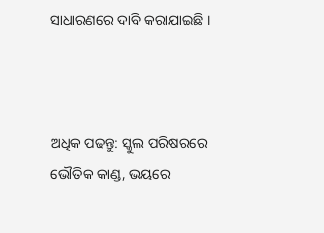ସାଧାରଣରେ ଦାବି କରାଯାଇଛି ।



ଅଧିକ ପଢନ୍ତୁ: ସ୍କୁଲ ପରିଷରରେ ଭୌତିକ କାଣ୍ଡ, ଭୟରେ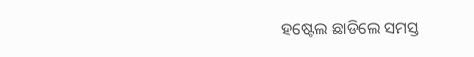ହଷ୍ଟେଲ ଛାଡିଲେ ସମସ୍ତ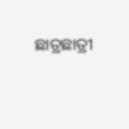ଛାତ୍ରଛାତ୍ରୀ